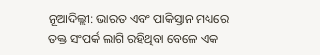ନୂଆଦିଲ୍ଲୀ: ଭାରତ ଏବଂ ପାକିସ୍ତାନ ମଧ୍ୟରେ ତକ୍ତ ସଂପର୍କ ଲାଗି ରହିଥିବା ବେଳେ ଏକ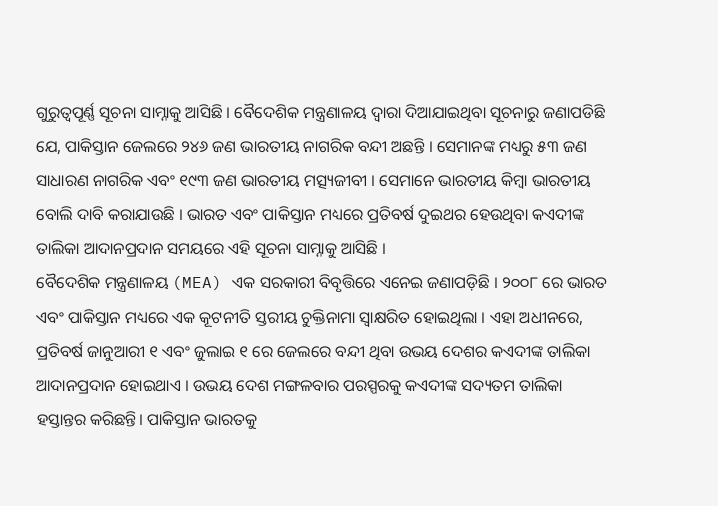ଗୁରୁତ୍ୱପୂର୍ଣ୍ଣ ସୂଚନା ସାମ୍ନାକୁ ଆସିଛି । ବୈଦେଶିକ ମନ୍ତ୍ରଣାଳୟ ଦ୍ୱାରା ଦିଆଯାଇଥିବା ସୂଚନାରୁ ଜଣାପଡିଛି ଯେ, ପାକିସ୍ତାନ ଜେଲରେ ୨୪୬ ଜଣ ଭାରତୀୟ ନାଗରିକ ବନ୍ଦୀ ଅଛନ୍ତି । ସେମାନଙ୍କ ମଧ୍ୟରୁ ୫୩ ଜଣ ସାଧାରଣ ନାଗରିକ ଏବଂ ୧୯୩ ଜଣ ଭାରତୀୟ ମତ୍ସ୍ୟଜୀବୀ । ସେମାନେ ଭାରତୀୟ କିମ୍ବା ଭାରତୀୟ ବୋଲି ଦାବି କରାଯାଉଛି । ଭାରତ ଏବଂ ପାକିସ୍ତାନ ମଧ୍ୟରେ ପ୍ରତିବର୍ଷ ଦୁଇଥର ହେଉଥିବା କଏଦୀଙ୍କ ତାଲିକା ଆଦାନପ୍ରଦାନ ସମୟରେ ଏହି ସୂଚନା ସାମ୍ନାକୁ ଆସିଛି ।
ବୈଦେଶିକ ମନ୍ତ୍ରଣାଳୟ (MEA) ଏକ ସରକାରୀ ବିବୃତ୍ତିରେ ଏନେଇ ଜଣାପଡ଼ିଛି । ୨୦୦୮ ରେ ଭାରତ ଏବଂ ପାକିସ୍ତାନ ମଧ୍ୟରେ ଏକ କୂଟନୀତି ସ୍ତରୀୟ ଚୁକ୍ତିନାମା ସ୍ୱାକ୍ଷରିତ ହୋଇଥିଲା । ଏହା ଅଧୀନରେ, ପ୍ରତିବର୍ଷ ଜାନୁଆରୀ ୧ ଏବଂ ଜୁଲାଇ ୧ ରେ ଜେଲରେ ବନ୍ଦୀ ଥିବା ଉଭୟ ଦେଶର କଏଦୀଙ୍କ ତାଲିକା ଆଦାନପ୍ରଦାନ ହୋଇଥାଏ । ଉଭୟ ଦେଶ ମଙ୍ଗଳବାର ପରସ୍ପରକୁ କଏଦୀଙ୍କ ସଦ୍ୟତମ ତାଲିକା ହସ୍ତାନ୍ତର କରିଛନ୍ତି। ପାକିସ୍ତାନ ଭାରତକୁ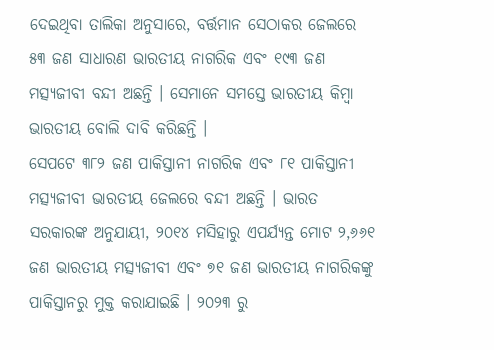ଦେଇଥିବା ତାଲିକା ଅନୁସାରେ, ବର୍ତ୍ତମାନ ସେଠାକର ଜେଲରେ ୫୩ ଜଣ ସାଧାରଣ ଭାରତୀୟ ନାଗରିକ ଏବଂ ୧୯୩ ଜଣ ମତ୍ସ୍ୟଜୀବୀ ବନ୍ଦୀ ଅଛନ୍ତି । ସେମାନେ ସମସ୍ତେ ଭାରତୀୟ କିମ୍ବା ଭାରତୀୟ ବୋଲି ଦାବି କରିଛନ୍ତି ।
ସେପଟେ ୩୮୨ ଜଣ ପାକିସ୍ତାନୀ ନାଗରିକ ଏବଂ ୮୧ ପାକିସ୍ତାନୀ ମତ୍ସ୍ୟଜୀବୀ ଭାରତୀୟ ଜେଲରେ ବନ୍ଦୀ ଅଛନ୍ତି । ଭାରତ ସରକାରଙ୍କ ଅନୁଯାୟୀ, ୨୦୧୪ ମସିହାରୁ ଏପର୍ଯ୍ୟନ୍ତ ମୋଟ ୨,୬୬୧ ଜଣ ଭାରତୀୟ ମତ୍ସ୍ୟଜୀବୀ ଏବଂ ୭୧ ଜଣ ଭାରତୀୟ ନାଗରିକଙ୍କୁ ପାକିସ୍ତାନରୁ ମୁକ୍ତ କରାଯାଇଛି । ୨୦୨୩ ରୁ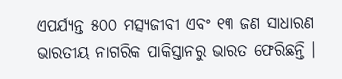ଏପର୍ଯ୍ୟନ୍ତ ୫୦୦ ମତ୍ସ୍ୟଜୀବୀ ଏବଂ ୧୩ ଜଣ ସାଧାରଣ ଭାରତୀୟ ନାଗରିକ ପାକିସ୍ତାନରୁ ଭାରତ ଫେରିଛନ୍ତି ।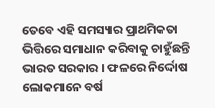ତେବେ ଏହି ସମସ୍ୟାର ପ୍ରାଥମିକତା ଭିତ୍ତିରେ ସମାଧାନ କରିବାକୁ ଚାହୁଁଛନ୍ତି ଭାରତ ସରକାର । ଫଳରେ ନିର୍ଦ୍ଦୋଷ ଲୋକମାନେ ବର୍ଷ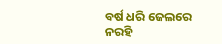ବର୍ଷ ଧରି ଜେଲରେ ନରହି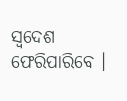ସ୍ବଦେଶ ଫେରିପାରିବେ ।